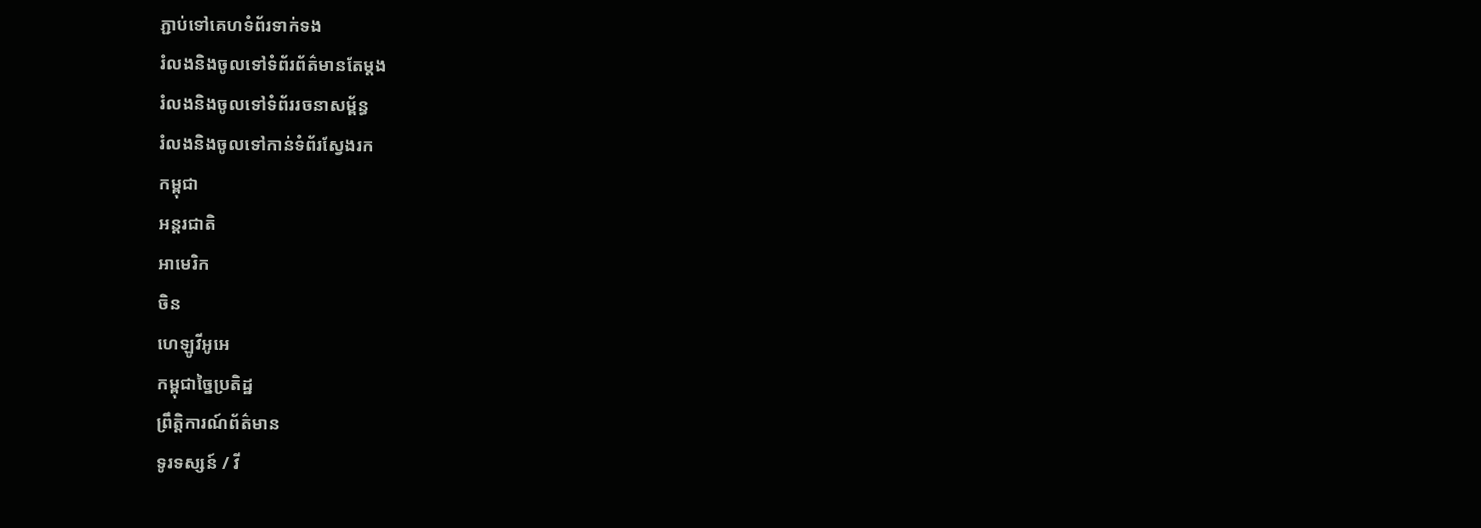ភ្ជាប់ទៅគេហទំព័រទាក់ទង
រំលងនិងចូលទៅទំព័រព័ត៌មានតែម្តង
រំលងនិងចូលទៅទំព័ររចនាសម្ព័ន្ធ
រំលងនិងចូលទៅកាន់ទំព័រស្វែងរក
កម្ពុជា
អន្តរជាតិ
អាមេរិក
ចិន
ហេឡូវីអូអេ
កម្ពុជាច្នៃប្រតិដ្ឋ
ព្រឹត្តិការណ៍ព័ត៌មាន
ទូរទស្សន៍ / វី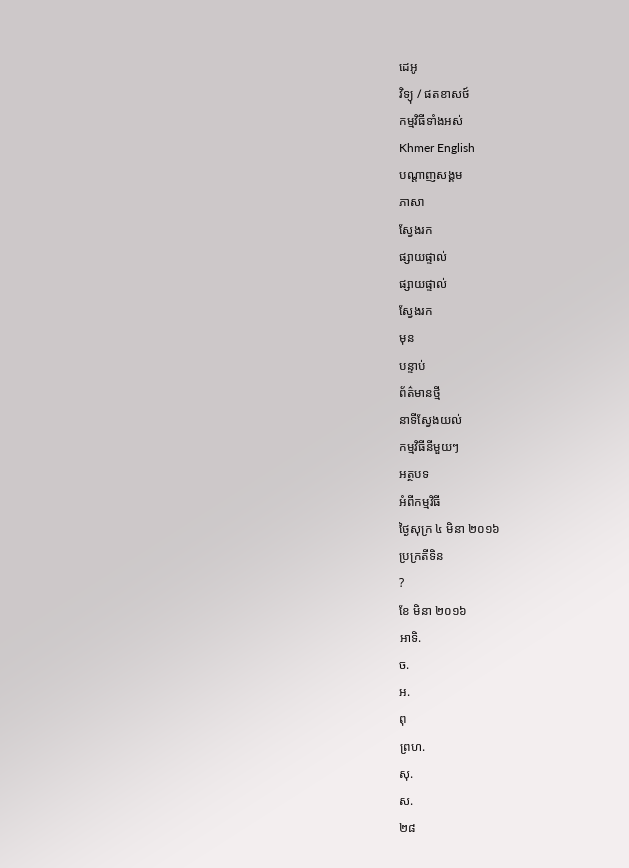ដេអូ
វិទ្យុ / ផតខាសថ៍
កម្មវិធីទាំងអស់
Khmer English
បណ្តាញសង្គម
ភាសា
ស្វែងរក
ផ្សាយផ្ទាល់
ផ្សាយផ្ទាល់
ស្វែងរក
មុន
បន្ទាប់
ព័ត៌មានថ្មី
នាទីស្វែងយល់
កម្មវិធីនីមួយៗ
អត្ថបទ
អំពីកម្មវិធី
ថ្ងៃសុក្រ ៤ មិនា ២០១៦
ប្រក្រតីទិន
?
ខែ មិនា ២០១៦
អាទិ.
ច.
អ.
ពុ
ព្រហ.
សុ.
ស.
២៨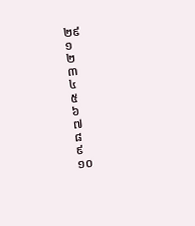២៩
១
២
៣
៤
៥
៦
៧
៨
៩
១០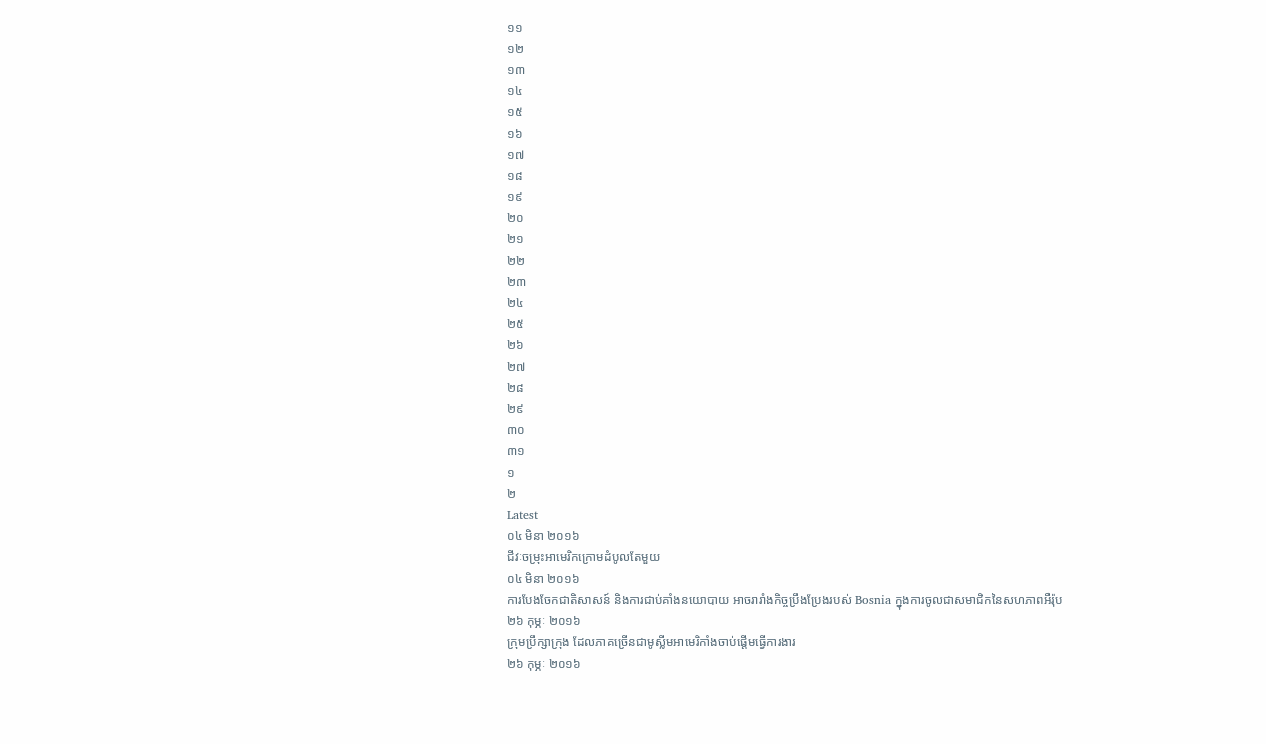១១
១២
១៣
១៤
១៥
១៦
១៧
១៨
១៩
២០
២១
២២
២៣
២៤
២៥
២៦
២៧
២៨
២៩
៣០
៣១
១
២
Latest
០៤ មិនា ២០១៦
ជីវៈចម្រុះអាមេរិកក្រោមដំបូលតែមួយ
០៤ មិនា ២០១៦
ការបែងចែកជាតិសាសន៍ និងការជាប់គាំងនយោបាយ អាចរារាំងកិច្ចប្រឹងប្រែងរបស់ Bosnia ក្នុងការចូលជាសមាជិកនៃសហភាពអឺរ៉ុប
២៦ កុម្ភៈ ២០១៦
ក្រុមប្រឹក្សាក្រុង ដែលភាគច្រើនជាមូស្លីមអាមេរិកាំងចាប់ផ្តើមធ្វើការងារ
២៦ កុម្ភៈ ២០១៦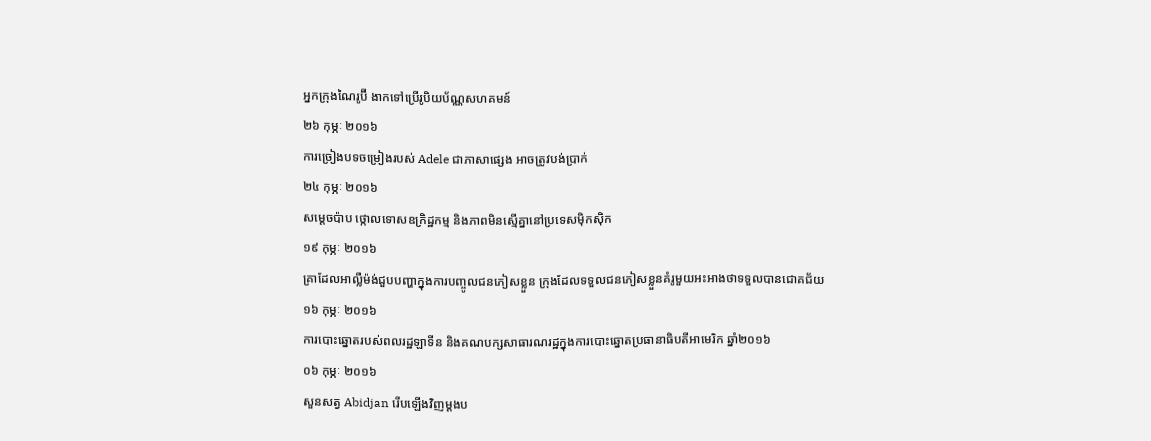អ្នកក្រុងណៃរូប៊ី ងាកទៅប្រើរូបិយប័ណ្ណសហគមន៍
២៦ កុម្ភៈ ២០១៦
ការច្រៀងបទចម្រៀងរបស់ Adele ជាភាសាផ្សេង អាចត្រូវបង់ប្រាក់
២៤ កុម្ភៈ ២០១៦
សម្តេចប៉ាប ថ្កោលទោសឧក្រិដ្ឋកម្ម និងភាពមិនស្មើគ្នានៅប្រទេសម៉ិកស៊ិក
១៩ កុម្ភៈ ២០១៦
គ្រាដែលអាល្លឺម៉ង់ជួបបញ្ហាក្នុងការបញ្ចូលជនភៀសខ្លួន ក្រុងដែលទទួលជនភៀសខ្លួនគំរូមួយអះអាងថាទទួលបានជោគជ័យ
១៦ កុម្ភៈ ២០១៦
ការបោះឆ្នោតរបស់ពលរដ្ឋឡាទីន និងគណបក្សសាធារណរដ្ឋក្នុងការបោះឆ្នោតប្រធានាធិបតីអាមេរិក ឆ្នាំ២០១៦
០៦ កុម្ភៈ ២០១៦
សួនសត្វ Abidjan រើបឡើងវិញម្តងប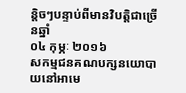ន្តិចៗបន្ទាប់ពីមានវិបត្តិជាច្រើនឆ្នាំ
០៤ កុម្ភៈ ២០១៦
សកម្មជនគណបក្សនយោបាយនៅអាមេ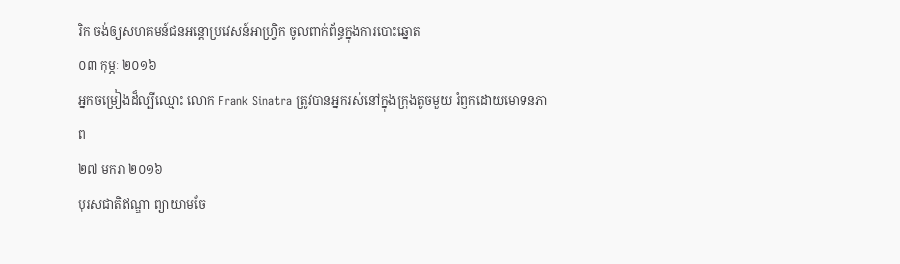រិក ចង់ឲ្យសហគមន៍ជនអន្តោប្រវេសន៍អាហ្វ្រិក ចូលពាក់ព័ន្ធក្នុងការបោះឆ្នោត
០៣ កុម្ភៈ ២០១៦
អ្នកចម្រៀងដ៏ល្បីឈ្មោះ លោក Frank Sinatra ត្រូវបានអ្នករស់នៅក្នុងក្រុងតូចមួយ រំឭកដោយមោទនភាព
២៧ មករា ២០១៦
បុរសជាតិឥណ្ឌា ព្យាយាមចែ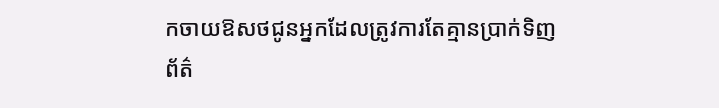កចាយឱសថជូនអ្នកដែលត្រូវការតែគ្មានប្រាក់ទិញ
ព័ត៌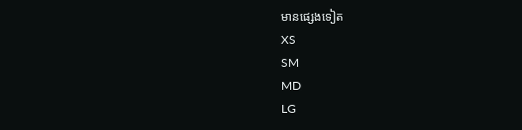មានផ្សេងទៀត
XS
SM
MD
LG